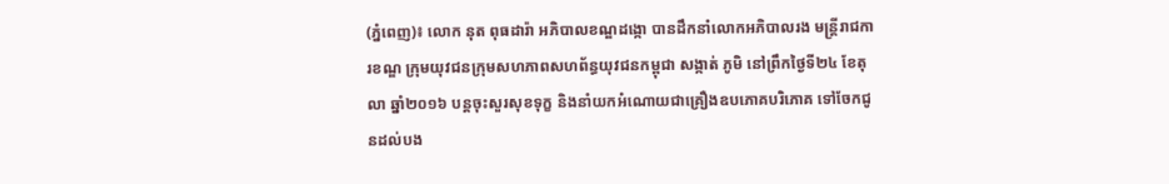(ភ្នំពេញ)៖ លោក នុត ពុធដារ៉ា អភិបាលខណ្ឌដង្កោ បានដឹកនាំលោកអភិបាលរង មន្ត្រីរាជការខណ្ឌ ក្រុមយុវជនក្រុមសហភាពសហព័ន្ធយុវជនកម្ពុជា សង្កាត់ ភូមិ នៅព្រឹកថ្ងៃទី២៤ ខែតុលា ឆ្នាំ២០១៦ បន្តចុះសួរសុខទុក្ខ និងនាំយកអំណោយជាគ្រឿងឧបភោគបរិភោគ ទៅចែកជូនដល់បង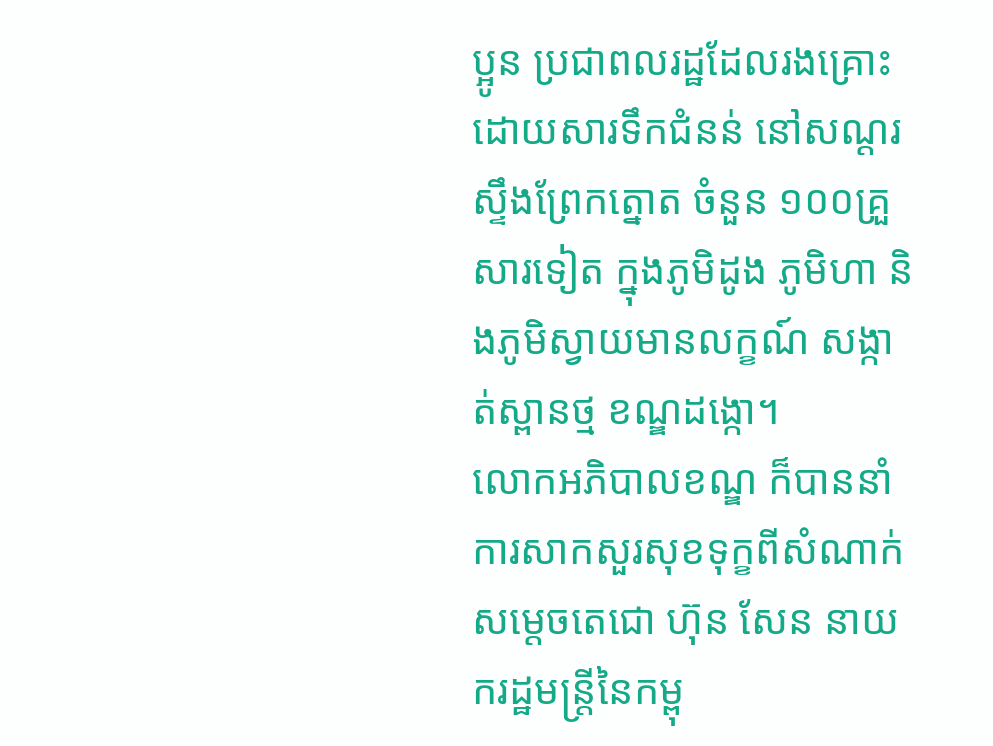ប្អូន ប្រជាពលរដ្ឋដែលរងគ្រោះដោយសារទឹកជំនន់ នៅសណ្តរស្ទឹងព្រែកត្នោត ចំនួន ១០០គ្រួសារទៀត ក្នុងភូមិដូង ភូមិហា និងភូមិស្វាយមានលក្ខណ៍ សង្កាត់ស្ពានថ្ម ខណ្ឌដង្កោ។
លោកអភិបាលខណ្ឌ ក៏បាននាំការសាកសួរសុខទុក្ខពីសំណាក់សម្តេចតេជោ ហ៊ុន សែន នាយករដ្ឋមន្ត្រីនៃកម្ពុ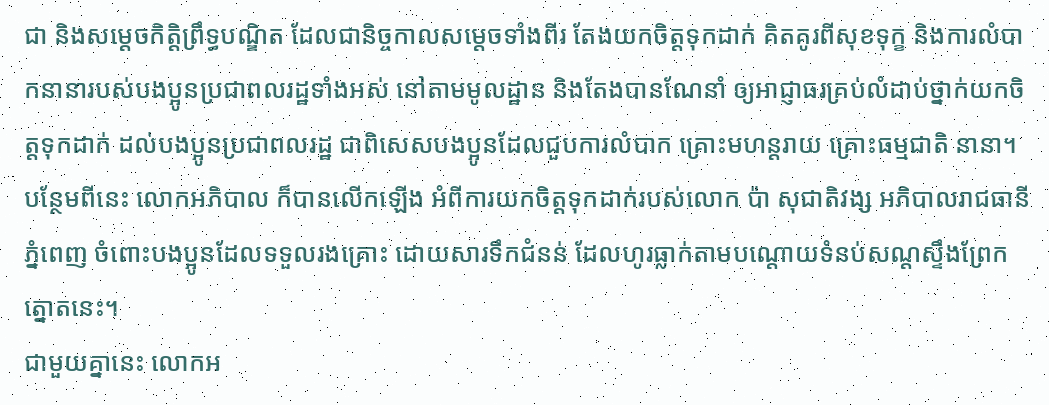ជា និងសម្តេចកិត្តិព្រឹទ្ធបណ្ឌិត ដែលជានិច្ចកាលសម្តេចទាំងពីរ តែងយកចិត្តទុកដាក់ គិតគូរពីសុខទុក្ខ និងការលំបាកនានារបស់បងប្អូនប្រជាពលរដ្ឋទាំងអស់ នៅតាមមូលដ្ឋាន និងតែងបានណែនាំ ឲ្យអាជ្ញាធរគ្រប់លំដាប់ថ្នាក់យកចិត្តទុកដាក់ ដល់បងប្អូនប្រជាពលរដ្ឋ ជាពិសេសបងប្អូនដែលជួបការលំបាក គ្រោះមហន្តរាយ គ្រោះធម្មជាតិ នានា។
បន្ថែមពីនេះ លោកអភិបាល ក៏បានលើកឡើង អំពីការយកចិត្តទុកដាក់របស់លោក ប៉ា សុជាតិវង្ស អភិបាលរាជធានីភ្នំពេញ ចំពោះបងប្អូនដែលទទួលរងគ្រោះ ដោយសារទឹកជំនន់ ដែលហូរធ្លាក់តាមបណ្តោយទំនប់សណ្តស្ទឹងព្រែកត្នោតនេះ។
ជាមួយគ្នានេះ លោកអ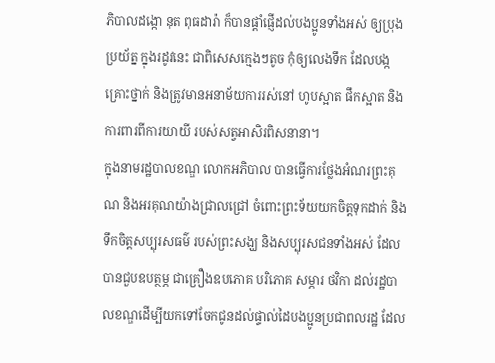ភិបាលដង្កោ នុត ពុធដារ៉ា ក៏បានផ្តាំផ្ញើដល់បងប្អូនទាំងអស់ ឲ្យប្រុងប្រយ័ត្ន ក្នុងរដូវនេះ ជាពិសេសក្មេងៗតូច កុំឲ្យលេងទឹក ដែលបង្កគ្រោះថ្នាក់ និងត្រូវមានអនាម័យការរស់នៅ ហូបស្អាត ផឹកស្អាត និងការពារពីការយាយី របស់សត្វអាសិរពិសនានា។
ក្នុងនាមរដ្ឋបាលខណ្ឌ លោកអភិបាល បានធ្វើការថ្លែងអំណរព្រះគុណ និងអរគុណយ៉ាងជ្រាលជ្រៅ ចំពោះព្រះទ័យយកចិត្តទុកដាក់ និងទឹកចិត្តសប្បុរសធម៌ របស់ព្រះសង្ឃ និងសប្បុរសជនទាំងអស់ ដែលបានជួបឧបត្ថម្ភ ជាគ្រឿងឧបភោគ បរិភោគ សម្ភារ ថវិកា ដល់រដ្ឋបាលខណ្ឌដើម្បីយកទៅចែកជូនដល់ផ្ទាល់ដៃបងប្អូនប្រជាពលរដ្ឋ ដែល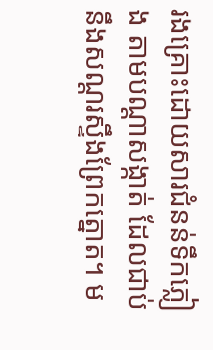រងគ្រោះដោយសារជំនន់ទឹកភ្លៀង តាមបណ្តាសង្កាត់ ដែលជាប់នឹងសណ្តរស្ទឹងព្រែកត្នោត។ ម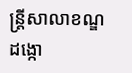ន្រ្តីសាលាខណ្ឌដង្កោ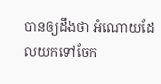បានឲ្យដឹងថា អំណោយដែលយកទៅចែក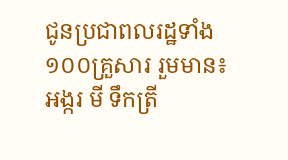ជូនប្រជាពលរដ្ឋទាំង១០០គ្រួសារ រួមមាន៖ អង្ករ មី ទឹកត្រី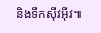និងទឹកស៊ីវអ៊ីវ៕